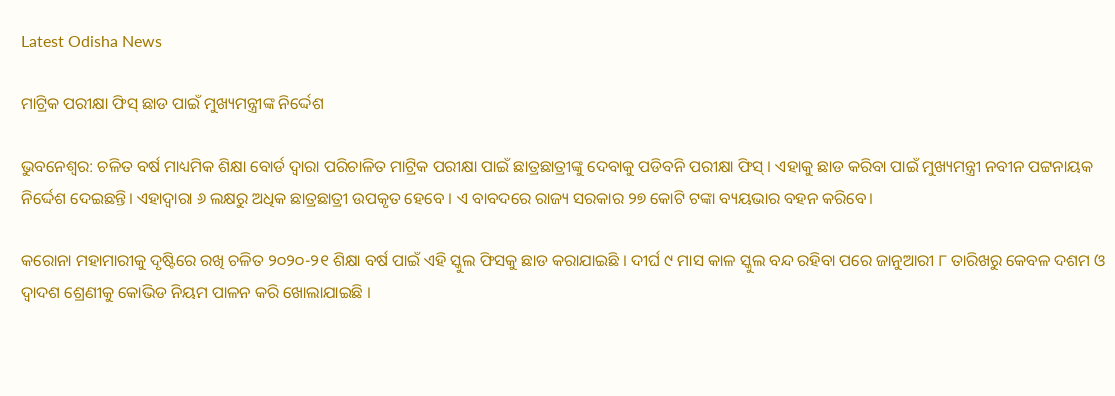Latest Odisha News

ମାଟ୍ରିକ ପରୀକ୍ଷା ଫିସ୍ ଛାଡ ପାଇଁ ମୁଖ୍ୟମନ୍ତ୍ରୀଙ୍କ ନିର୍ଦ୍ଦେଶ

ଭୁବନେଶ୍ୱର: ଚଳିତ ବର୍ଷ ମାଧ୍ୟମିକ ଶିକ୍ଷା ବୋର୍ଡ ଦ୍ୱାରା ପରିଚାଳିତ ମାଟ୍ରିକ ପରୀକ୍ଷା ପାଇଁ ଛାତ୍ରଛାତ୍ରୀଙ୍କୁ ଦେବାକୁ ପଡିବନି ପରୀକ୍ଷା ଫିସ୍ । ଏହାକୁ ଛାଡ କରିବା ପାଇଁ ମୁଖ୍ୟମନ୍ତ୍ରୀ ନବୀନ ପଟ୍ଟନାୟକ ନିର୍ଦ୍ଦେଶ ଦେଇଛନ୍ତି। ଏହାଦ୍ବାରା ୬ ଲକ୍ଷରୁ ଅଧିକ ଛାତ୍ରଛାତ୍ରୀ ଉପକୃତ ହେବେ । ଏ ବାବଦରେ ରାଜ୍ୟ ସରକାର ୨୭ କୋଟି ଟଙ୍କା ବ୍ୟୟଭାର ବହନ କରିବେ।

କରୋନା ମହାମାରୀକୁ ଦୃଷ୍ଟିରେ ରଖି ଚଳିତ ୨୦୨୦-୨୧ ଶିକ୍ଷା ବର୍ଷ ପାଇଁ ଏହି ସ୍କୁଲ ଫିସକୁ ଛାଡ କରାଯାଇଛି । ଦୀର୍ଘ ୯ ମାସ କାଳ ସ୍କୁଲ ବନ୍ଦ ରହିବା ପରେ ଜାନୁଆରୀ ୮ ତାରିଖରୁ କେବଳ ଦଶମ ଓ ଦ୍ବାଦଶ ଶ୍ରେଣୀକୁ କୋଭିଡ ନିୟମ ପାଳନ କରି ଖୋଲାଯାଇଛି ।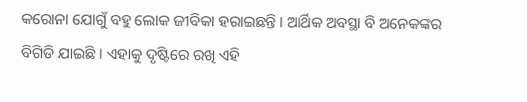କରୋନା ଯୋଗୁଁ ବହୁ ଲୋକ ଜୀବିକା ହରାଇଛନ୍ତି । ଆର୍ଥିକ ଅବସ୍ଥା ବି ଅନେକଙ୍କର ବିଗିଡି ଯାଇଛି । ଏହାକୁ ଦୃଷ୍ଟିରେ ରଖି ଏହି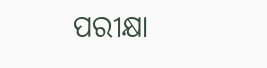ପରୀକ୍ଷା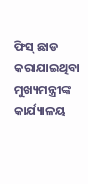ଫିସ୍ ଛାଡ କରାଯାଇଥିବା ମୁଖ୍ୟମନ୍ତ୍ରୀଙ୍କ କାର୍ଯ୍ୟାଳୟ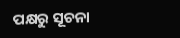ପକ୍ଷରୁ ସୂଚନା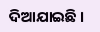ଦିଆଯାଇଛି ।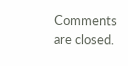Comments are closed.